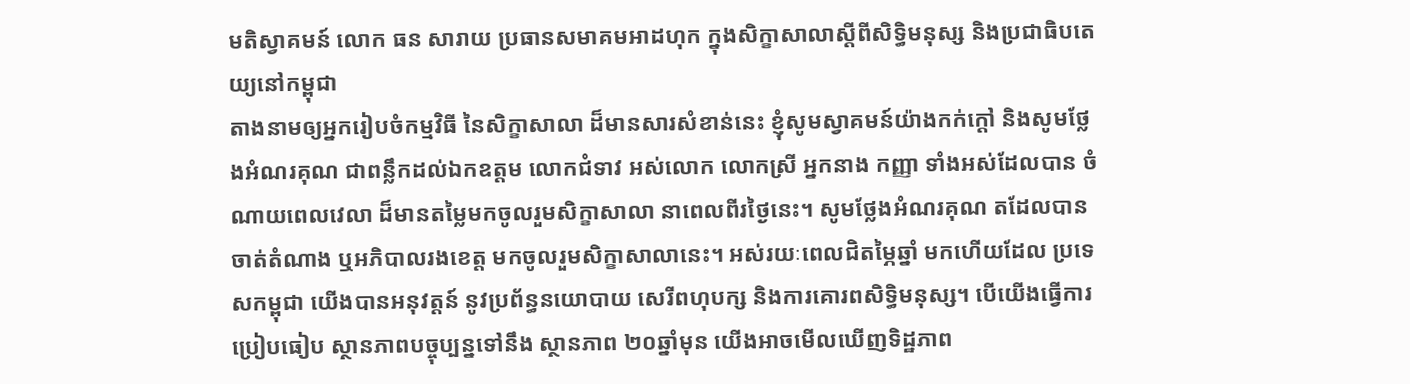មតិស្វាគមន៍ លោក ធន សារាយ ប្រធានសមាគមអាដហុក ក្នុងសិក្ខាសាលាស្តីពីសិទ្ធិមនុស្ស និងប្រជាធិបតេយ្យនៅកម្ពុជា
តាងនាមឲ្យអ្នករៀបចំកម្មវិធី នៃសិក្ខាសាលា ដ៏មានសារសំខាន់នេះ ខ្ញុំសូមស្វាគមន៍យ៉ាងកក់ក្តៅ និងសូមថ្លែងអំណរគុណ ជាពន្លឹកដល់ឯកឧត្តម លោកជំទាវ អស់លោក លោកស្រី អ្នកនាង កញ្ញា ទាំងអស់ដែលបាន ចំណាយពេលវេលា ដ៏មានតម្លៃមកចូលរួមសិក្ខាសាលា នាពេលពីរថ្ងៃនេះ។ សូមថ្លែងអំណរគុណ តដែលបានចាត់តំណាង ឬអភិបាលរងខេត្ត មកចូលរួមសិក្ខាសាលានេះ។ អស់រយៈពេលជិតម្ភៃឆ្នាំ មកហើយដែល ប្រទេសកម្ពុជា យើងបានអនុវត្តន៍ នូវប្រព័ន្ធនយោបាយ សេរីពហុបក្ស និងការគោរពសិទ្ធិមនុស្ស។ បើយើងធ្វើការប្រៀបធៀប ស្ថានភាពបច្ចុប្បន្នទៅនឹង ស្ថានភាព ២០ឆ្នាំមុន យើងអាចមើលឃើញទិដ្ឋភាព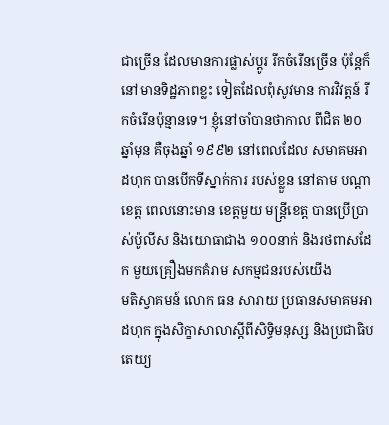ជាច្រើន ដែលមានការផ្លាស់ប្តូរ រីកចំរើនច្រើន ប៉ុន្តែក៏នៅមានទិដ្ឋភាពខ្លះ ទៀតដែលពុំសូវមាន ការវិវត្តន៍ រីកចំរើនប៉ុន្មានទេ។ ខ្ញុំនៅចាំបានថាកាល ពីជិត ២០ ឆ្នាំមុន គឺចុងឆ្នាំ ១៩៩២ នៅពេលដែល សមាគមអាដហុក បានបើកទីស្នាក់ការ របស់ខ្លួន នៅតាម បណ្តាខេត្ត ពេលនោះមាន ខេត្តមួយ មន្រ្តីខេត្ត បានប្រើប្រាស់ប៉ូលីស និងយោធាជាង ១០០នាក់ និងរថពាសដែក មួយគ្រឿងមកគំរាម សកម្មជនរបស់យើង
មតិស្វាគមន៍ លោក ធន សារាយ ប្រធានសមាគមអាដហុក ក្នុងសិក្ខាសាលាស្តីពីសិទ្ធិមនុស្ស និងប្រជាធិបតេយ្យ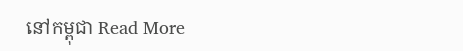នៅកម្ពុជា Read More